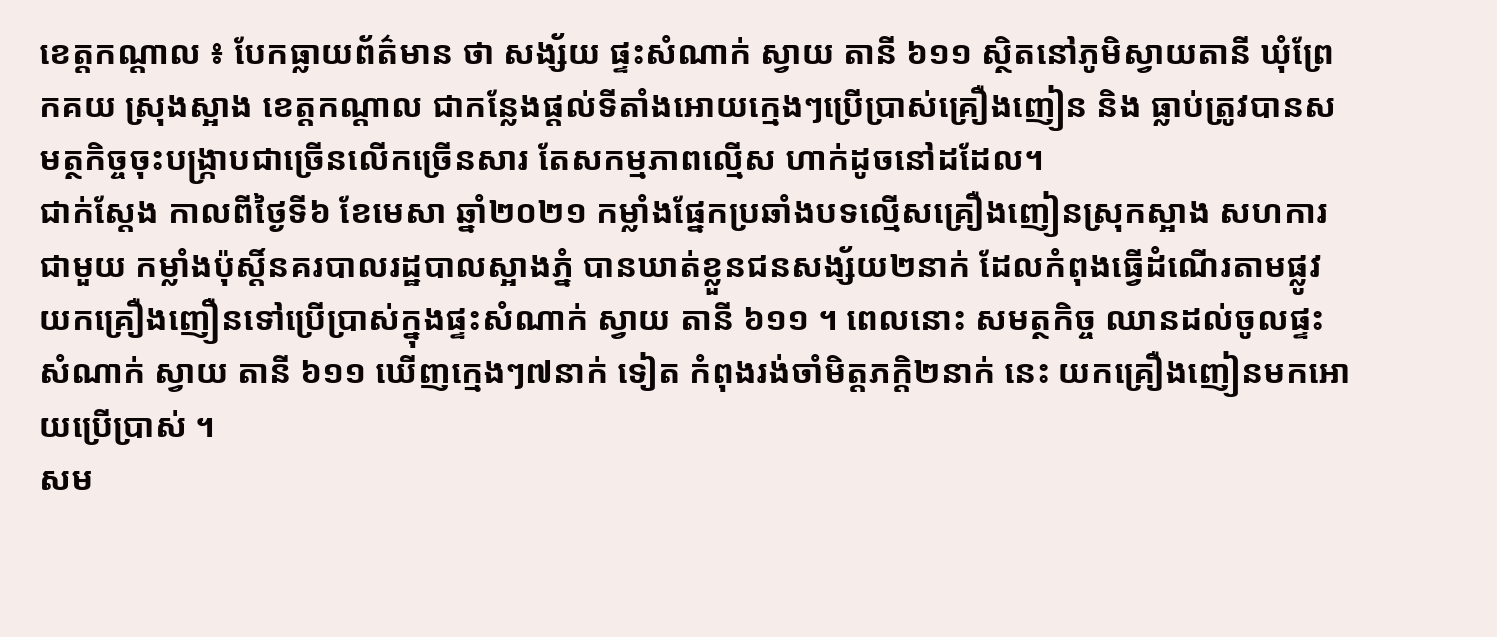ខេត្តកណ្តាល ៖ បែកធ្លាយព័ត៌មាន ថា សង្ស័យ ផ្ទះសំណាក់ ស្វាយ តានី ៦១១ ស្ថិតនៅភូមិស្វាយតានី ឃុំព្រែកគយ ស្រុងស្អាង ខេត្តកណ្តាល ជាកន្លែងផ្តល់ទីតាំងអោយក្មេងៗប្រើប្រាស់គ្រឿងញៀន និង ធ្លាប់ត្រូវបានសមត្ថកិច្ចចុះបង្ក្រាបជាច្រើនលើកច្រើនសារ តែសកម្មភាពល្មើស ហាក់ដូចនៅដដែល។
ជាក់ស្តែង កាលពីថ្ងៃទី៦ ខែមេសា ឆ្នាំ២០២១ កម្លាំងផ្នែកប្រឆាំងបទល្មើសគ្រឿងញៀនស្រុកស្អាង សហការជាមួយ កម្លាំងប៉ុស្តិ៍នគរបាលរដ្ឋបាលស្អាងភ្នំ បានឃាត់ខ្លួនជនសង្ស័យ២នាក់ ដែលកំពុងធ្វើដំណើរតាមផ្លូវ យកគ្រឿងញឿនទៅប្រើប្រាស់ក្នុងផ្ទះសំណាក់ ស្វាយ តានី ៦១១ ។ ពេលនោះ សមត្ថកិច្ច ឈានដល់ចូលផ្ទះសំណាក់ ស្វាយ តានី ៦១១ ឃើញក្មេងៗ៧នាក់ ទៀត កំពុងរង់ចាំមិត្តភក្តិ២នាក់ នេះ យកគ្រឿងញៀនមកអោយប្រើប្រាស់ ។
សម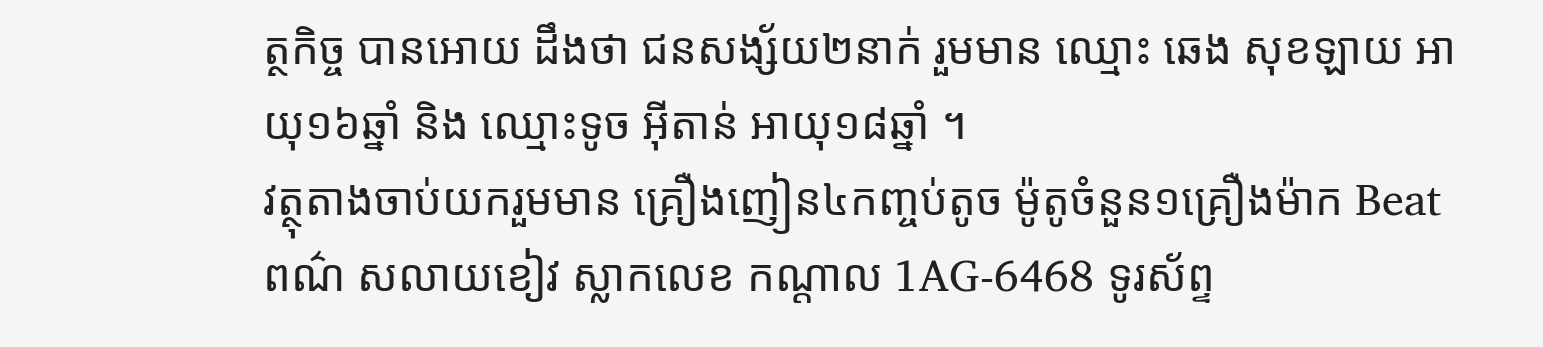ត្ថកិច្ច បានអោយ ដឹងថា ជនសង្ស័យ២នាក់ រួមមាន ឈ្មោះ ឆេង សុខឡាយ អាយុ១៦ឆ្នាំ និង ឈ្មោះទូច អ៊ីតាន់ អាយុ១៨ឆ្នាំ ។
វត្ថុតាងចាប់យករួមមាន គ្រឿងញៀន៤កញ្ចប់តូច ម៉ូតូចំនួន១គ្រឿងម៉ាក Beat ពណ៌ សលាយខៀវ ស្លាកលេខ កណ្តាល 1AG-6468 ទូរស័ព្ទ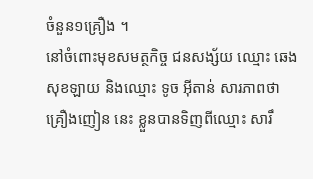ចំនួន១គ្រឿង ។
នៅចំពោះមុខសមត្ថកិច្ច ជនសង្ស័យ ឈ្មោះ ឆេង សុខឡាយ និងឈ្មោះ ទូច អ៊ីតាន់ សារភាពថា គ្រឿងញៀន នេះ ខ្លួនបានទិញពីឈ្មោះ សារឹ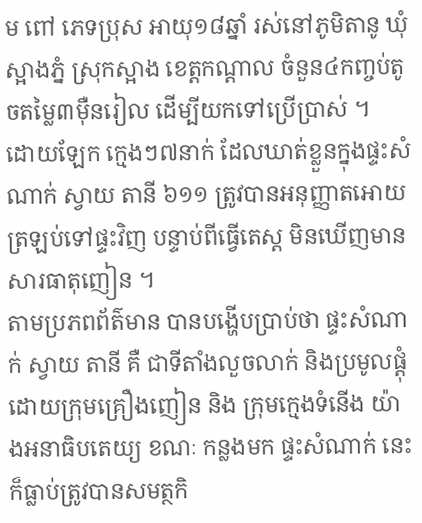ម ពៅ ភេទប្រុស អាយុ១៨ឆ្នាំ រស់នៅភូមិតានូ ឃុំស្អាងភ្នំ ស្រុកស្អាង ខេត្តកណ្តាល ចំនួន៤កញ្ចប់តូចតម្លៃ៣ម៉ឺនរៀល ដើម្បីយកទៅប្រើប្រាស់ ។
ដោយឡែក ក្មេងៗ៧នាក់ ដែលឃាត់ខ្លួនក្នុងផ្ទះសំណាក់ ស្វាយ តានី ៦១១ ត្រូវបានអនុញ្ញាតអោយត្រឡប់ទៅផ្ទះវិញ បន្ទាប់ពីធ្វើតេស្ត មិនឃើញមានសារធាតុញៀន ។
តាមប្រភពព័ត៌មាន បានបង្ហើបប្រាប់ថា ផ្ទះសំណាក់ ស្វាយ តានី គឺ ជាទីតាំងលួចលាក់ និងប្រមូលផ្តុំដោយក្រុមគ្រឿងញៀន និង ក្រុមក្មេងទំនើង យ៉ាងអនាធិបតេយ្យ ខណៈ កន្លងមក ផ្ទះសំណាក់ នេះ ក៏ធ្លាប់ត្រូវបានសមត្ថកិ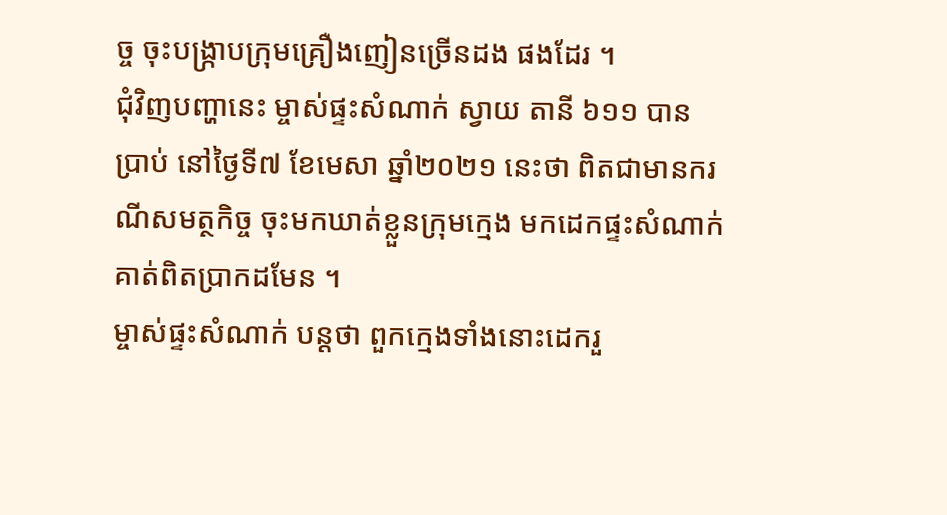ច្ច ចុះបង្ក្រាបក្រុមគ្រឿងញៀនច្រើនដង ផងដែរ ។
ជុំវិញបញ្ហានេះ ម្ចាស់ផ្ទះសំណាក់ ស្វាយ តានី ៦១១ បានប្រាប់ នៅថ្ងៃទី៧ ខែមេសា ឆ្នាំ២០២១ នេះថា ពិតជាមានករណីសមត្ថកិច្ច ចុះមកឃាត់ខ្លួនក្រុមក្មេង មកដេកផ្ទះសំណាក់គាត់ពិតប្រាកដមែន ។
ម្ចាស់ផ្ទះសំណាក់ បន្តថា ពួកក្មេងទាំងនោះដេករួ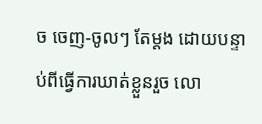ច ចេញ-ចូលៗ តែម្តង ដោយបន្ទាប់ពីធ្វើការឃាត់ខ្លួនរួច លោ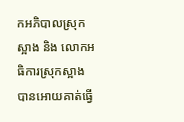កអភិបាលស្រុកស្អាង និង លោកអធិការស្រុកស្អាង បានអោយគាត់ធ្វើ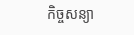កិច្ចសន្យា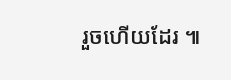រួចហើយដែរ ៕